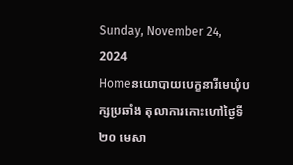Sunday, November 24, 2024
Homeនយោបាយបេក្ខនារីមេឃុំបក្សប្រឆាំង តុលាការកោះហៅថ្ងៃទី២០ មេសា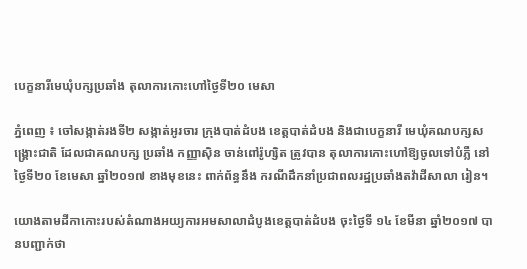បេក្ខនារីមេឃុំបក្សប្រឆាំង តុលាការកោះហៅថ្ងៃទី២០ មេសា

ភ្នំពេញ ៖ ចៅសង្កាត់រងទី២ សង្កាត់អូរចារ ក្រុងបាត់ដំបង ខេត្តបាត់ដំបង និងជាបេក្ខនារី មេឃុំគណបក្សសង្គ្រោះជាតិ ដែលជាគណបក្ស ប្រឆាំង កញ្ញាស៊ិន ចាន់ពៅរ៉ូហ្សិត ត្រូវបាន តុលាការកោះហៅឱ្យចូលទៅបំភ្លឺ នៅថ្ងៃទី២០ ខែមេសា ឆ្នាំ២០១៧ ខាងមុខនេះ ពាក់ព័ន្ធនឹង ករណីដឹកនាំប្រជាពលរដ្ឋប្រឆាំងតវ៉ាដីសាលា រៀន។

យោងតាមដីកាកោះរបស់តំណាងអយ្យការអមសាលាដំបូងខេត្តបាត់ដំបង ចុះថ្ងៃទី ១៤ ខែមីនា ឆ្នាំ២០១៧ បានបញ្ជាក់ថា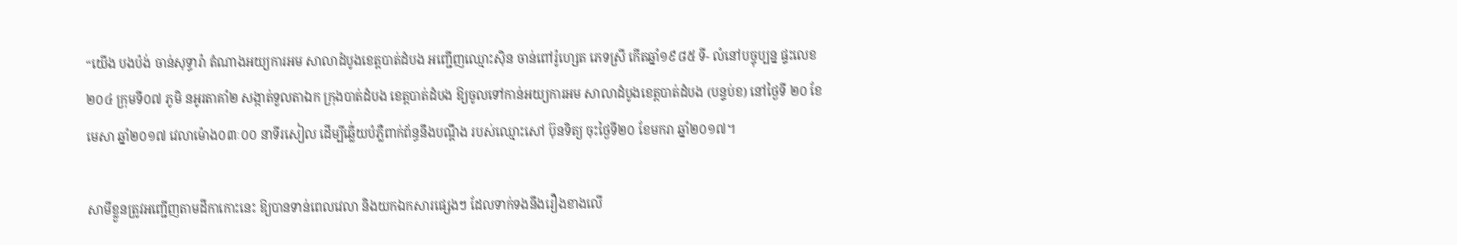“យើង បងប៉ង់ ចាន់សុទ្ធារ៉ា តំណាងអយ្យការអម សាលាដំបូងខេត្តបាត់ដំបង អញ្ជើញឈ្មោះស៊ិន ចាន់ពៅរ៉ូហ្សេត ភេទស្រី កើតឆ្នាំ១៩៨៥ ទី- លំនៅបច្ចុប្បន្ន ផ្ទះលេខ២០៤ ក្រុមទី០៧ ភូមិ នអូរតាគាំ២ សង្កាត់ទួលតាឯក ក្រុងបាត់ដំបង ខេត្តបាត់ដំបង ឱ្យចូលទៅកាន់អយ្យការអម សាលាដំបូងខេត្តបាត់ដំបង (បន្ទប់ខ) នៅថ្ងៃទី ២០ ខែមេសា ឆ្នាំ២០១៧ វេលាម៉ោង០៣ៈ០០ នាទីរសៀល ដើម្បីឆ្លើ់យបំភ្លឺពាក់ព័ន្ធនឹងបណ្តឹង របស់ឈ្មោះសៅ ប៊ុនទិត្យ ចុះថ្ងៃទី២០ ខែមករា ឆ្នាំ២០១៧។

សាមីខ្លួនត្រូវអញ្ជើញតាមដីកាកោះនេះ ឱ្យបានទាន់ពេលវេលា និងយកឯកសារផ្សេងៗ ដែលទាក់ទងនឹងរឿងខាងលើ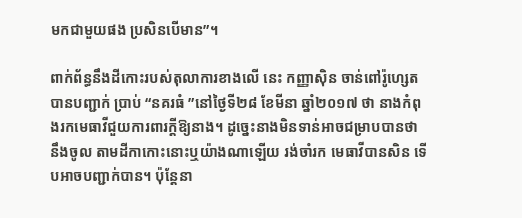មកជាមួយផង ប្រសិនបើមាន”។

ពាក់ព័ន្ធនឹងដីកោះរបស់តុលាការខាងលើ នេះ កញ្ញាស៊ិន ចាន់ពៅរ៉ូហ្សេត បានបញ្ជាក់ ប្រាប់ “នគរធំ ”នៅថ្ងៃទី២៨ ខែមីនា ឆ្នាំ២០១៧ ថា នាងកំពុងរកមេធាវីជួយការពារក្តីឱ្យនាង។ ដូច្នេះនាងមិនទាន់អាចជម្រាបបានថា នឹងចូល តាមដីកាកោះនោះឬយ៉ាងណាឡើយ រង់ចាំរក មេធាវីបានសិន ទើបអាចបញ្ជាក់បាន។ ប៉ុន្តែនា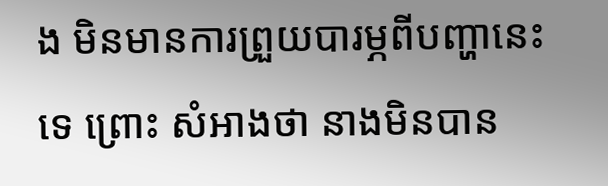ង មិនមានការព្រួយបារម្ភពីបញ្ហានេះទេ ព្រោះ សំអាងថា នាងមិនបាន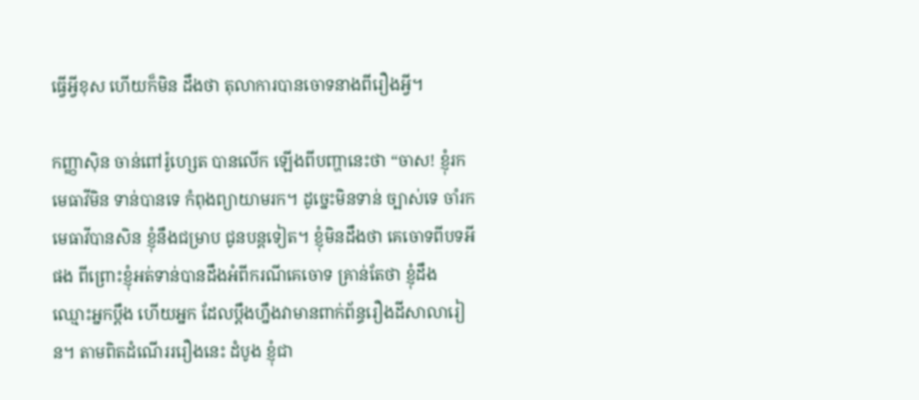ធ្វើអ្វីខុស ហើយក៏មិន ដឹងថា តុលាការបានចោទនាងពីរឿងអ្វី។

កញ្ញាស៊ិន ចាន់ពៅរ៉ូហ្សេត បានលើក ឡើងពីបញ្ហានេះថា “ចាស! ខ្ញុំរកមេធាវីមិន ទាន់បានទេ កំពុងព្យាយាមរក។ ដូច្នេះមិនទាន់ ច្បាស់ទេ ចាំរកមេធាវីបានសិន ខ្ញុំនឹងជម្រាប ជូនបន្តទៀត។ ខ្ញុំមិនដឹងថា គេចោទពីបទអីផង ពីព្រោះខ្ញុំអត់ទាន់បានដឹងអំពីករណីគេចោទ គ្រាន់តែថា ខ្ញុំដឹងឈ្មោះអ្នកប្តឹង ហើយអ្នក ដែលប្តឹងហ្នឹងវាមានពាក់ព័ន្ធរឿងដីសាលារៀន។ តាមពិតដំណើរររឿងនេះ ដំបូង ខ្ញុំជា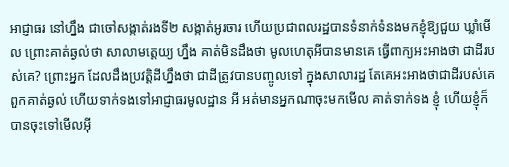អាជ្ញាធរ នៅហ្នឹង ជាចៅសង្កាត់រងទី២ សង្កាត់អូរចារ ហើយប្រជាពលរដ្ឋបានទំនាក់ទំនងមកខ្ញុំឱ្យជួយ ឃ្លាំមើល ព្រោះគាត់ឆ្ងល់ថា សាលាមត្តេយ្យ ហ្នឹង គាត់មិនដឹងថា មូលហេតុអីបានមានគេ ធ្វើពាក្យអះអាងថា ជាដីរបស់គេ? ព្រោះអ្នក ដែលដឹងប្រវត្តិដីហ្នឹងថា ជាដីត្រូវបានបញ្ចូលទៅ ក្នុងសាលារដ្ឋ តែគេអះអាងថាជាដីរបស់គេ ពួកគាត់ឆ្ងល់ ហើយទាក់ទងទៅអាជ្ញាធរមូលដ្ឋាន អី អត់មានអ្នកណាចុះមកមើល គាត់ទាក់ទង ខ្ញុំ ហើយខ្ញុំក៏បានចុះទៅមើលអ៊ី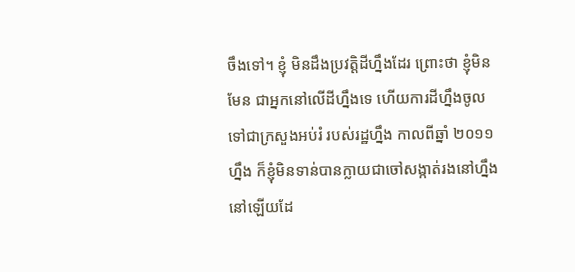ចឹងទៅ។ ខ្ញុំ មិនដឹងប្រវត្តិដីហ្នឹងដែរ ព្រោះថា ខ្ញុំមិនមែន ជាអ្នកនៅលើដីហ្នឹងទេ ហើយការដីហ្នឹងចូល ទៅជាក្រសួងអប់រំ របស់រដ្ឋហ្នឹង កាលពីឆ្នាំ ២០១១ហ្នឹង ក៏ខ្ញុំមិនទាន់បានក្លាយជាចៅសង្កាត់រងនៅហ្នឹងនៅឡើយដែ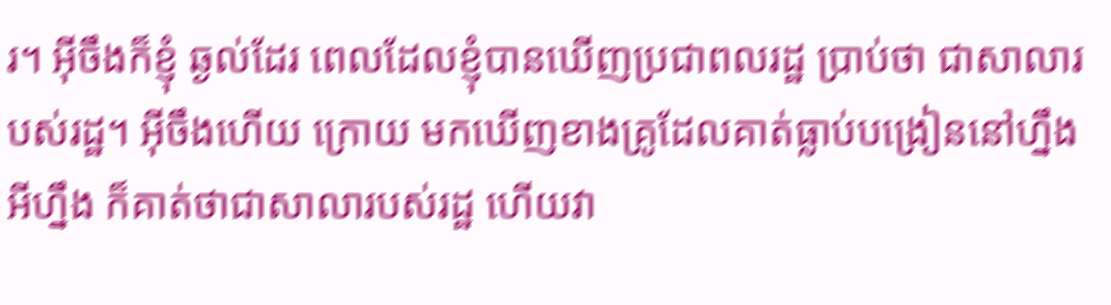រ។ អ៊ីចឹងក៏ខ្ញុំ ឆ្ងល់ដែរ ពេលដែលខ្ញុំបានឃើញប្រជាពលរដ្ឋ ប្រាប់ថា ជាសាលារបស់រដ្ឋ។ អ៊ីចឹងហើយ ក្រោយ មកឃើញខាងគ្រូដែលគាត់ធ្លាប់បង្រៀននៅហ្នឹង អីហ្នឹង ក៏គាត់ថាជាសាលារបស់រដ្ឋ ហើយវា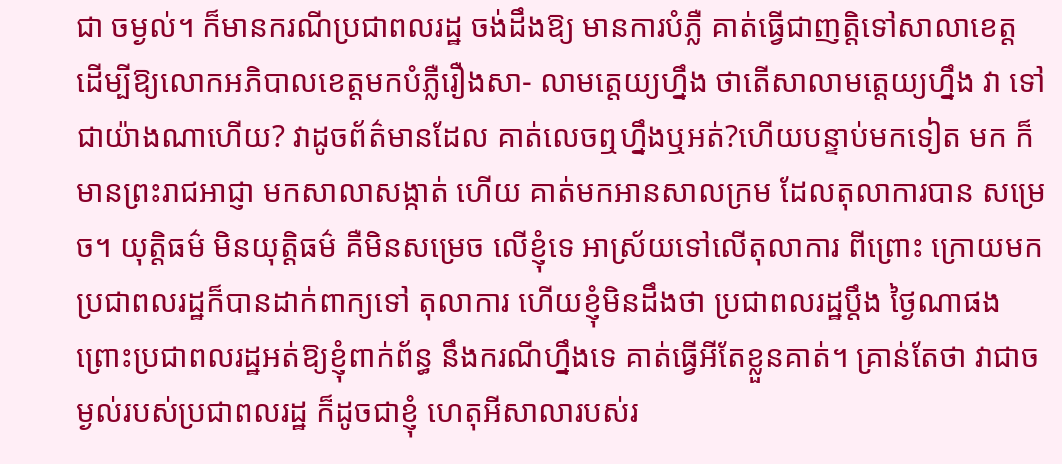ជា ចម្ងល់។ ក៏មានករណីប្រជាពលរដ្ឋ ចង់ដឹងឱ្យ មានការបំភ្លឺ គាត់ធ្វើជាញត្តិទៅសាលាខេត្ត ដើម្បីឱ្យលោកអភិបាលខេត្តមកបំភ្លឺរឿងសា- លាមត្តេយ្យហ្នឹង ថាតើសាលាមត្តេយ្យហ្នឹង វា ទៅជាយ៉ាងណាហើយ? វាដូចព័ត៌មានដែល គាត់លេចឮហ្នឹងឬអត់?ហើយបន្ទាប់មកទៀត មក ក៏មានព្រះរាជអាជ្ញា មកសាលាសង្កាត់ ហើយ គាត់មកអានសាលក្រម ដែលតុលាការបាន សម្រេច។ យុត្តិធម៌ មិនយុត្តិធម៌ គឺមិនសម្រេច លើខ្ញុំទេ អាស្រ័យទៅលើតុលាការ ពីព្រោះ ក្រោយមក ប្រជាពលរដ្ឋក៏បានដាក់ពាក្យទៅ តុលាការ ហើយខ្ញុំមិនដឹងថា ប្រជាពលរដ្ឋប្តឹង ថ្ងៃណាផង ព្រោះប្រជាពលរដ្ឋអត់ឱ្យខ្ញុំពាក់ព័ន្ធ នឹងករណីហ្នឹងទេ គាត់ធ្វើអីតែខ្លួនគាត់។ គ្រាន់តែថា វាជាចម្ងល់របស់ប្រជាពលរដ្ឋ ក៏ដូចជាខ្ញុំ ហេតុអីសាលារបស់រ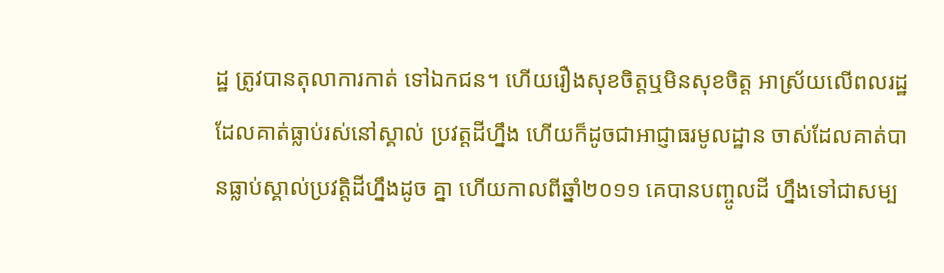ដ្ឋ ត្រូវបានតុលាការកាត់ ទៅឯកជន។ ហើយរឿងសុខចិត្តឬមិនសុខចិត្ត អាស្រ័យលើពលរដ្ឋដែលគាត់ធ្លាប់រស់នៅស្គាល់ ប្រវត្តដីហ្នឹង ហើយក៏ដូចជាអាជ្ញាធរមូលដ្ឋាន ចាស់ដែលគាត់បានធ្លាប់ស្គាល់ប្រវត្តិដីហ្នឹងដូច គ្នា ហើយកាលពីឆ្នាំ២០១១ គេបានបញ្ចូលដី ហ្នឹងទៅជាសម្ប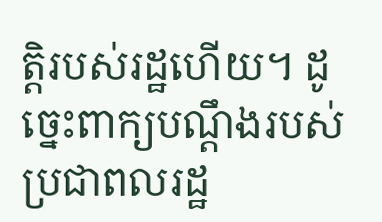ត្តិរបស់រដ្ឋហើយ។ ដូច្នេះពាក្យបណ្តឹងរបស់ប្រជាពលរដ្ឋ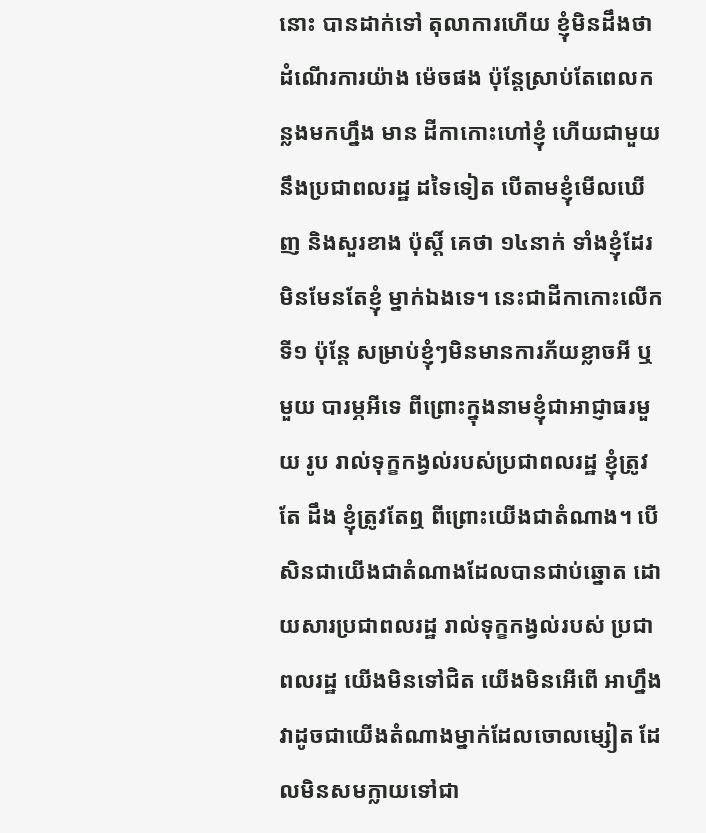នោះ បានដាក់ទៅ តុលាការហើយ ខ្ញុំមិនដឹងថា ដំណើរការយ៉ាង ម៉េចផង ប៉ុន្តែស្រាប់តែពេលកន្លងមកហ្នឹង មាន ដីកាកោះហៅខ្ញុំ ហើយជាមួយនឹងប្រជាពលរដ្ឋ ដទៃទៀត បើតាមខ្ញុំមើលឃើញ និងសួរខាង ប៉ុស្តិ៍ គេថា ១៤នាក់ ទាំងខ្ញុំដែរ មិនមែនតែខ្ញុំ ម្នាក់ឯងទេ។ នេះជាដីកាកោះលើកទី១ ប៉ុន្តែ សម្រាប់ខ្ញុំៗមិនមានការភ័យខ្លាចអី ឬមួយ បារម្ភអីទេ ពីព្រោះក្នុងនាមខ្ញុំជាអាជ្ញាធរមួយ រូប រាល់ទុក្ខកង្វល់របស់ប្រជាពលរដ្ឋ ខ្ញុំត្រូវតែ ដឹង ខ្ញុំត្រូវតែឮ ពីព្រោះយើងជាតំណាង។ បើសិនជាយើងជាតំណាងដែលបានជាប់ឆ្នោត ដោយសារប្រជាពលរដ្ឋ រាល់ទុក្ខកង្វល់របស់ ប្រជាពលរដ្ឋ យើងមិនទៅជិត យើងមិនអើពើ អាហ្នឹងវាដូចជាយើងតំណាងម្នាក់ដែលចោលម្សៀត ដែលមិនសមក្លាយទៅជា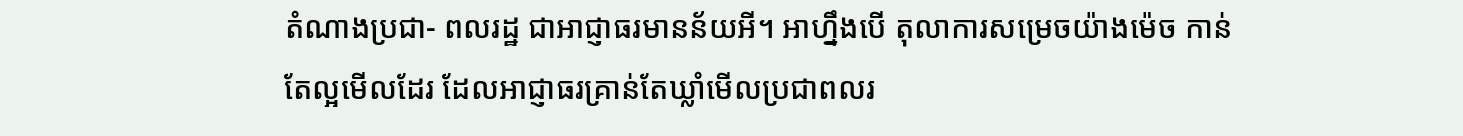តំណាងប្រជា- ពលរដ្ឋ ជាអាជ្ញាធរមានន័យអី។ អាហ្នឹងបើ តុលាការសម្រេចយ៉ាងម៉េច កាន់តែល្អមើលដែរ ដែលអាជ្ញាធរគ្រាន់តែឃ្លាំមើលប្រជាពលរ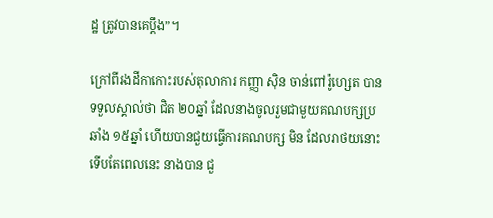ដ្ឋ ត្រូវបានគេប្តឹង”។

ក្រៅពីរងដីកាកោះរបស់តុលាការ កញ្ញា ស៊ិន ចាន់ពៅរ៉ូហ្សេត បានទទួលស្គាល់ថា ជិត ២០ឆ្នាំ ដែលនាងចូលរួមជាមួយគណបក្សប្រឆាំង ១៥ឆ្នាំ ហើយបានជួយធ្វើការគណបក្ស មិន ដែលរាថយនោះ ទើបតែពេលនេះ នាងបាន ជួ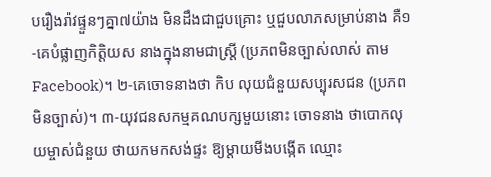បរឿងរ៉ាវផ្ទួនៗគ្នា៧យ៉ាង មិនដឹងជាជួបគ្រោះ ឬជួបលាភសម្រាប់នាង គឺ១-គេបំផ្លាញកិត្តិយស នាងក្នុងនាមជាស្ត្រី (ប្រភពមិនច្បាស់លាស់ តាម Facebook)។ ២-គេចោទនាងថា កិប លុយជំនួយសប្បុរសជន (ប្រភពមិនច្បាស់)។ ៣-យុវជនសកម្មគណបក្សមួយនោះ ចោទនាង ថាបោកលុយម្ចាស់ជំនួយ ថាយកមកសង់ផ្ទះ ឱ្យម្តាយមីងបង្កើត ឈ្មោះ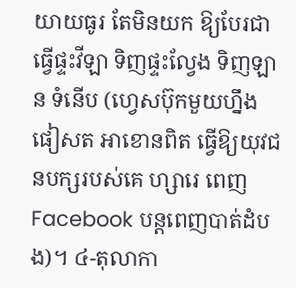យាយធូរ តែមិនយក ឱ្យបែរជាធ្វើផ្ទះវីឡា ទិញផ្ទះល្វែង ទិញឡាន ទំនើប (ហ្វេសប៊ុកមួយហ្នឹង ផៀសត អាខោនពិត ធ្វើឱ្យយុវជនបក្សរបស់គេ ហ្សារេ ពេញ Facebook បន្តពេញបាត់ដំបង)។ ៤-តុលាកា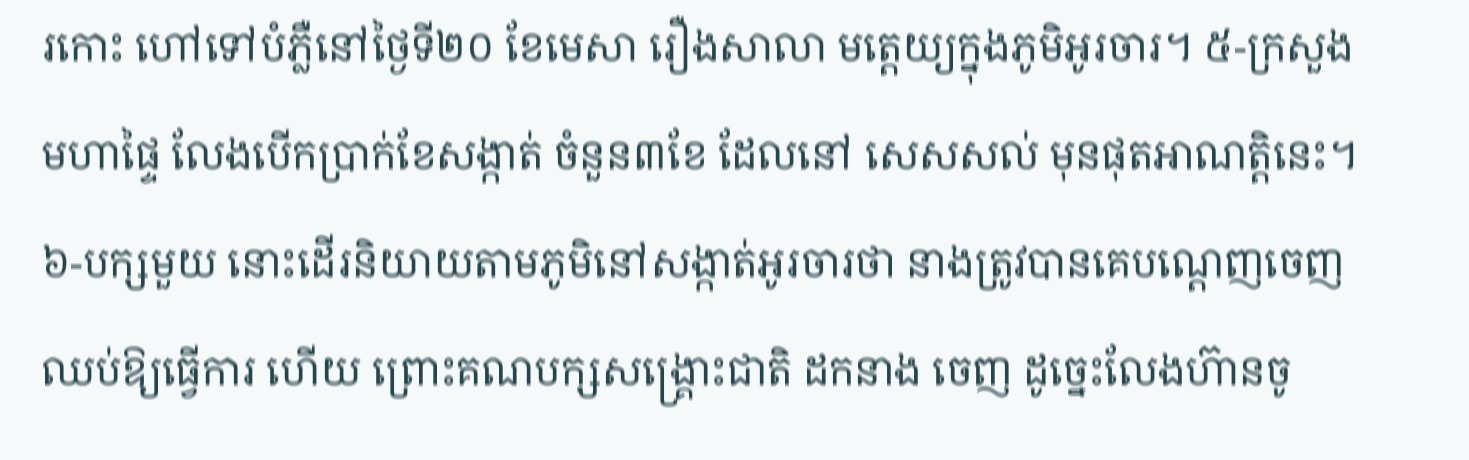រកោះ ហៅទៅបំភ្លឺនៅថ្ងៃទី២០ ខែមេសា រឿងសាលា មត្តេយ្យក្នុងភូមិអូរចារ។ ៥-ក្រសួងមហាផ្ទៃ លែងបើកប្រាក់ខែសង្កាត់ ចំនួន៣ខែ ដែលនៅ សេសសល់ មុនផុតអាណត្តិនេះ។ ៦-បក្សមួយ នោះដើរនិយាយតាមភូមិនៅសង្កាត់អូរចារថា នាងត្រូវបានគេបណ្តេញចេញ ឈប់ឱ្យធ្វើការ ហើយ ព្រោះគណបក្សសង្គ្រោះជាតិ ដកនាង ចេញ ដូច្នេះលែងហ៊ានចូ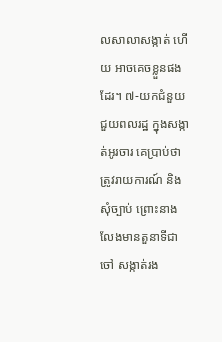លសាលាសង្កាត់ ហើយ អាចគេចខ្លួនផងដែរ។ ៧-យកជំនួយជួយពលរដ្ឋ ក្នុងសង្កាត់អូរចារ គេប្រាប់ថា ត្រូវរាយការណ៍ និងសុំច្បាប់ ព្រោះនាងលែងមានតួនាទីជាចៅ សង្កាត់រង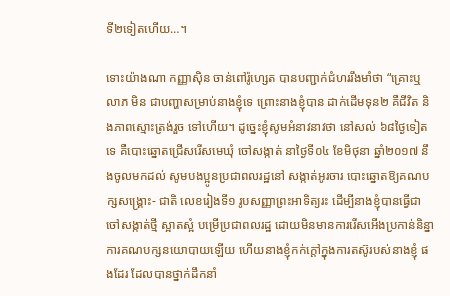ទី២ទៀតហើយ…។

ទោះយ៉ាងណា កញ្ញាស៊ិន ចាន់ពៅរ៉ូហ្សេត បានបញ្ជាក់ជំហររឹងមាំថា “គ្រោះឬលាភ មិន ជាបញ្ហាសម្រាប់នាងខ្ញុំទេ ព្រោះនាងខ្ញុំបាន ដាក់ដើមទុន២ គឺជីវិត និងភាពស្មោះត្រង់រួច ទៅហើយ។ ដូច្នេះខ្ញុំសូមអំនាវនាវថា នៅសល់ ៦៨ថ្ងៃទៀតទេ គឺបោះឆ្នោតជ្រើសរើសមេឃុំ ចៅសង្កាត់ នាថ្ងៃទី០៤ ខែមិថុនា ឆ្នាំ២០១៧ នឹងចូលមកដល់ សូមបងប្អូនប្រជាពលរដ្ឋនៅ សង្កាត់អូរចារ បោះឆ្នោតឱ្យគណបក្សសង្គ្រោះ- ជាតិ លេខរៀងទី១ រូបសញ្ញាព្រះអាទិត្យរះ ដើម្បីនាងខ្ញុំបានធ្វើជាចៅសង្កាត់ថ្មី ស្អាតស្អំ បម្រើប្រជាពលរដ្ឋ ដោយមិនមានការរើសអើងប្រកាន់និន្នាការគណបក្សនយោបាយឡើយ ហើយនាងខ្ញុំកក់ក្តៅក្នុងការតស៊ូរបស់នាងខ្ញុំ ផងដែរ ដែលបានថ្នាក់ដឹកនាំ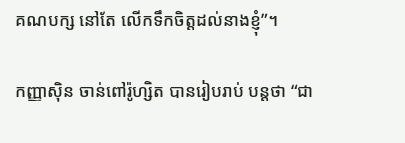គណបក្ស នៅតែ លើកទឹកចិត្តដល់នាងខ្ញុំ”។

កញ្ញាស៊ិន ចាន់ពៅរ៉ូហ្សិត បានរៀបរាប់ បន្តថា “ជា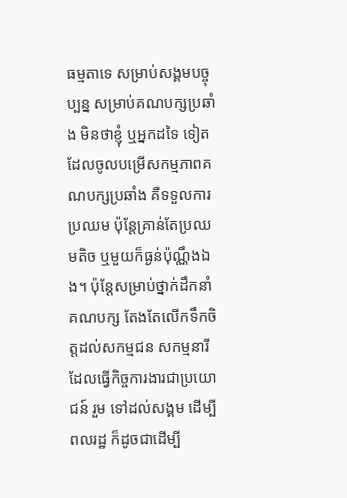ធម្មតាទេ សម្រាប់សង្គមបច្ចុប្បន្ន សម្រាប់គណបក្សប្រឆាំង មិនថាខ្ញុំ ឬអ្នកដទៃ ទៀតដែលចូលបម្រើសកម្មភាពគណបក្សប្រឆាំង គឺទទួលការប្រឈម ប៉ុន្តែគ្រាន់តែប្រឈមតិច ឬមួយក៏ធ្ងន់ប៉ុណ្ណឹងឯង។ ប៉ុន្តែសម្រាប់ថ្នាក់ដឹកនាំគណបក្ស តែងតែលើកទឹកចិត្តដល់សកម្មជន សកម្មនារីដែលធ្វើកិច្ចការងារជាប្រយោជន៍ រួម ទៅដល់សង្គម ដើម្បីពលរដ្ឋ ក៏ដូចជាដើម្បី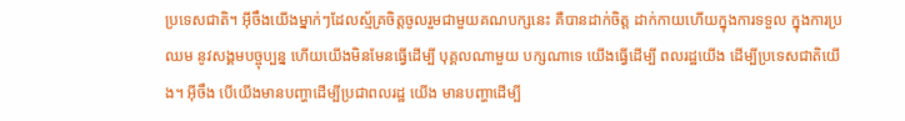ប្រទេសជាតិ។ អ៊ីចឹងយើងម្នាក់ៗដែលស្ម័គ្រចិត្តចូលរួមជាមួយគណបក្សនេះ គឺបានដាក់ចិត្ត ដាក់កាយហើយក្នុងការទទួល ក្នុងការប្រឈម នូវសង្គមបច្ចុប្បន្ន ហើយយើងមិនមែនធ្វើដើម្បី បុគ្គលណាមួយ បក្សណាទេ យើងធ្វើដើម្បី ពលរដ្ឋយើង ដើម្បីប្រទេសជាតិយើង។ អ៊ីចឹង បើយើងមានបញ្ហាដើម្បីប្រជាពលរដ្ឋ យើង មានបញ្ហាដើម្បី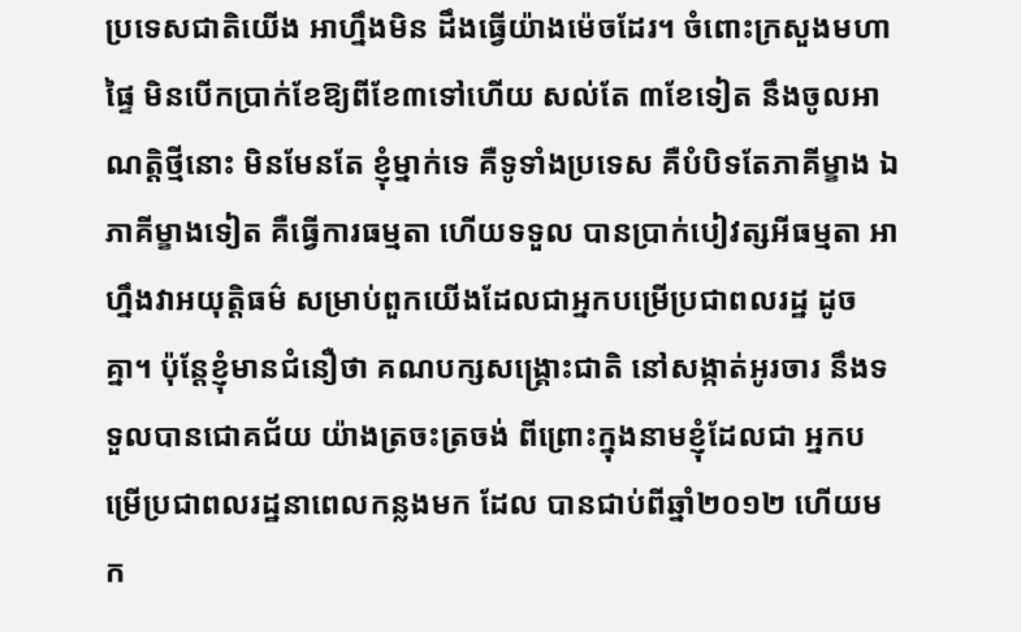ប្រទេសជាតិយើង អាហ្នឹងមិន ដឹងធ្វើយ៉ាងម៉េចដែរ។ ចំពោះក្រសួងមហាផ្ទៃ មិនបើកប្រាក់ខែឱ្យពីខែ៣ទៅហើយ សល់តែ ៣ខែទៀត នឹងចូលអាណត្តិថ្មីនោះ មិនមែនតែ ខ្ញុំម្នាក់ទេ គឺទូទាំងប្រទេស គឺបំបិទតែភាគីម្ខាង ឯភាគីម្ខាងទៀត គឺធ្វើការធម្មតា ហើយទទួល បានប្រាក់បៀវត្សអីធម្មតា អាហ្នឹងវាអយុត្តិធម៌ សម្រាប់ពួកយើងដែលជាអ្នកបម្រើប្រជាពលរដ្ឋ ដូចគ្នា។ ប៉ុន្តែខ្ញុំមានជំនឿថា គណបក្សសង្គ្រោះជាតិ នៅសង្កាត់អូរចារ នឹងទទួលបានជោគជ័យ យ៉ាងត្រចះត្រចង់ ពីព្រោះក្នុងនាមខ្ញុំដែលជា អ្នកបម្រើប្រជាពលរដ្ឋនាពេលកន្លងមក ដែល បានជាប់ពីឆ្នាំ២០១២ ហើយមក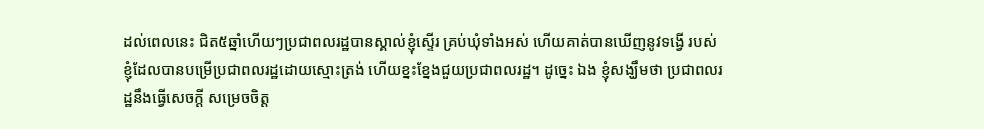ដល់ពេលនេះ ជិត៥ឆ្នាំហើយៗប្រជាពលរដ្ឋបានស្គាល់ខ្ញុំស្ទើរ គ្រប់ឃុំទាំងអស់ ហើយគាត់បានឃើញនូវទង្វើ របស់ខ្ញុំដែលបានបម្រើប្រជាពលរដ្ឋដោយស្មោះត្រង់ ហើយខ្នះខ្នែងជួយប្រជាពលរដ្ឋ។ ដូច្នេះ ឯង ខ្ញុំសង្ឃឹមថា ប្រជាពលរដ្ឋនឹងធ្វើសេចក្តី សម្រេចចិត្ត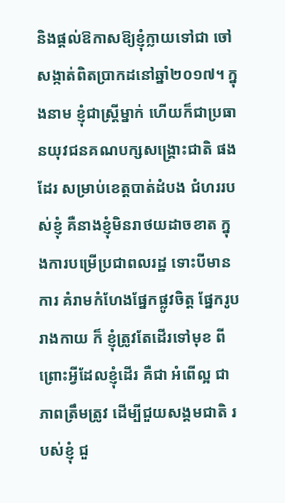និងផ្តល់ឱកាសឱ្យខ្ញុំក្លាយទៅជា ចៅសង្កាត់ពិតប្រាកដនៅឆ្នាំ២០១៧។ ក្នុងនាម ខ្ញុំជាស្ត្រីម្នាក់ ហើយក៏ជាប្រធានយុវជនគណបក្សសង្គ្រោះជាតិ ផងដែរ សម្រាប់ខេត្តបាត់ដំបង ជំហររបស់ខ្ញុំ គឺនាងខ្ញុំមិនរាថយដាចខាត ក្នុងការបម្រើប្រជាពលរដ្ឋ ទោះបីមានការ គំរាមកំហែងផ្នែកផ្លូវចិត្ត ផ្នែករូបរាងកាយ ក៏ ខ្ញុំត្រូវតែដើរទៅមុខ ពីព្រោះអ្វីដែលខ្ញុំដើរ គឺជា អំពើល្អ ជាភាពត្រឹមត្រូវ ដើម្បីជួយសង្គមជាតិ របស់ខ្ញុំ ជួ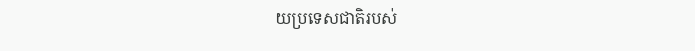យប្រទេសជាតិរបស់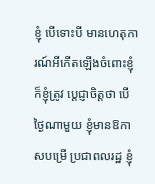ខ្ញុំ បើទោះបី មានហេតុការណ៍អីកើតឡើងចំពោះខ្ញុំ ក៏ខ្ញុំត្រូវ ប្តេជ្ញាចិត្តថា បើថ្ងៃណាមួយ ខ្ញុំមានឱកាសបម្រើ ប្រជាពលរដ្ឋ ខ្ញុំ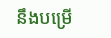នឹងបម្រើ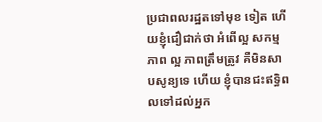ប្រជាពលរដ្ឋតទៅមុខ ទៀត ហើយខ្ញុំជឿជាក់ថា អំពើល្អ សកម្មភាព ល្អ ភាពត្រឹមត្រូវ គឺមិនសាបសូន្យទេ ហើយ ខ្ញុំបានជះឥទ្ធិពលទៅដល់អ្នក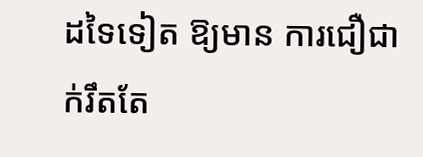ដទៃទៀត ឱ្យមាន ការជឿជាក់រឹតតែ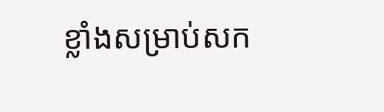ខ្លាំងសម្រាប់សក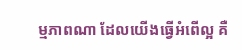ម្មភាពណា ដែលយើងធ្វើអំពើល្អ គឺ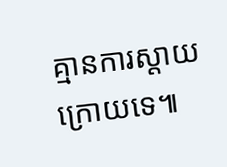គ្មានការស្តាយក្រោយទេ៕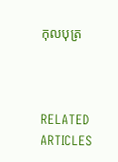កុលបុត្រ



RELATED ARTICLES